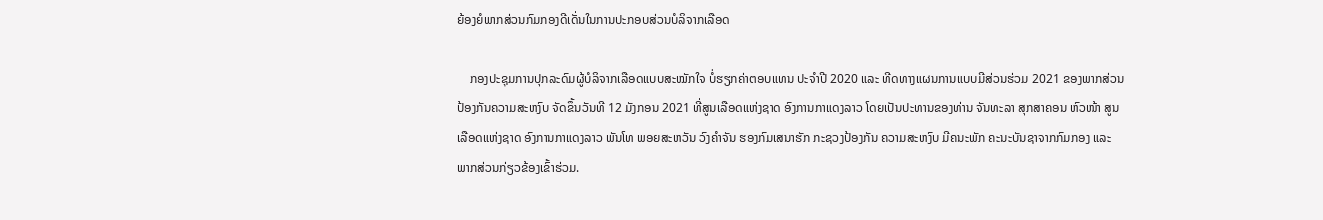ຍ້ອງຍໍພາກສ່ວນກົມກອງດີເດັ່ນໃນການປະກອບສ່ວນບໍລິຈາກເລືອດ

    ກອງປະຊຸມການປຸກລະດົມຜູ້ບໍລິຈາກເລືອດແບບສະໝັກໃຈ ບໍ່ຮຽກຄ່າຕອບແທນ ປະຈຳປີ 2020 ແລະ ທີດທາງແຜນການແບບມີສ່ວນຮ່ວມ 2021 ຂອງພາກສ່ວນປ້ອງກັນຄວາມສະຫງົບ ຈັດຂຶ້ນວັນທີ 12 ມັງກອນ 2021 ທີ່ສູນເລືອດແຫ່ງຊາດ ອົງການກາແດງລາວ ໂດຍເປັນປະທານຂອງທ່ານ ຈັນທະລາ ສຸກສາຄອນ ຫົວໜ້າ ສູນເລືອດແຫ່ງຊາດ ອົງການກາແດງລາວ ພັນໂທ ພອຍສະຫວັນ ວົງຄຳຈັນ ຮອງກົມເສນາຮັກ ກະຊວງປ້ອງກັນ ຄວາມສະຫງົບ ມີຄນະພັກ ຄະນະບັນຊາຈາກກົມກອງ ແລະ ພາກສ່ວນກ່ຽວຂ້ອງເຂົ້າຮ່ວມ.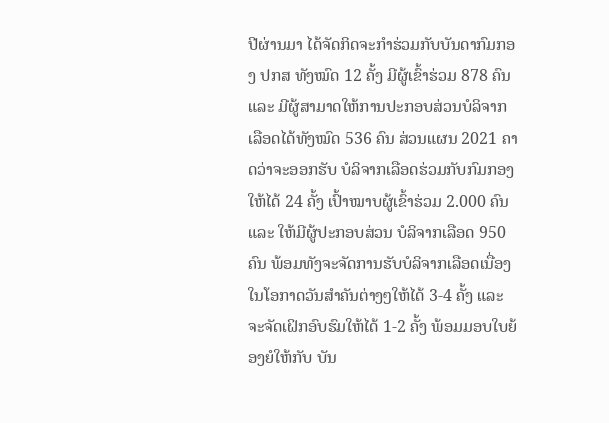ປີຜ່ານມາ ໄດ້ຈັດກິດຈະກຳຮ່ວມກັບບັນດາກົມກອງ ປກສ ທັງໝົດ 12 ຄັ້ງ ມີຜູ້ເຂົ້າຮ່ວມ 878 ຄົນ ແລະ ມີຜູ້ສາມາດໃຫ້ການປະກອບສ່ວນບໍລິຈາກເລືອດໄດ້ທັງໝົດ 536 ຄົນ ສ່ວນແຜນ 2021 ຄາດວ່າຈະອອກຮັບ ບໍລິຈາກເລືອດຮ່ວມກັບກົມກອງໃຫ້ໄດ້ 24 ຄັ້ງ ເປົ້າໝາບຜູ້ເຂົ້າຮ່ວມ 2.000 ຄົນ ແລະ ໃຫ້ມີຜູ້ປະກອບສ່ວນ ບໍລິຈາກເລືອດ 950 ຄົນ ພ້ອມທັງຈະຈັດການຮັບບໍລິຈາກເລືອດເນື່ອງໃນໂອກາດວັນສຳຄັນຕ່າງໆໃຫ້ໄດ້ 3-4 ຄັ້ງ ແລະ ຈະຈັດເຝິກອົບຮົມໃຫ້ໄດ້ 1-2 ຄັ້ງ ພ້ອມມອບໃບຍ້ອງຍໍໃຫ້ກັບ ບັນ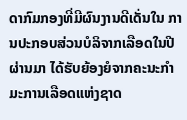ດາກົມກອງທີ່ມີຜົນງານດີເດັ່ນໃນ ການປະກອບສ່ວນບໍລິຈາກເລືອດໃນປີຜ່ານມາ ໄດ້ຮັບຍ້ອງຍໍຈາກຄະນະກຳມະການເລືອດແຫ່ງຊາດ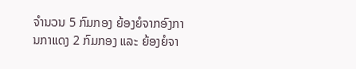ຈຳນວນ 5 ກົມກອງ ຍ້ອງຍໍຈາກອົງການກາແດງ 2 ກົມກອງ ແລະ ຍ້ອງຍໍຈາ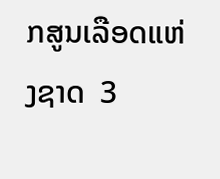ກສູນເລືອດແຫ່ງຊາດ  3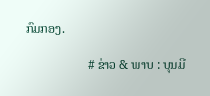ກົມກອງ.

                    # ຂ່າວ & ພາບ : ບຸນມີ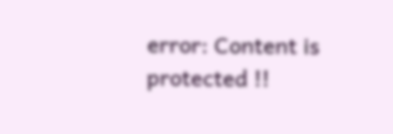error: Content is protected !!